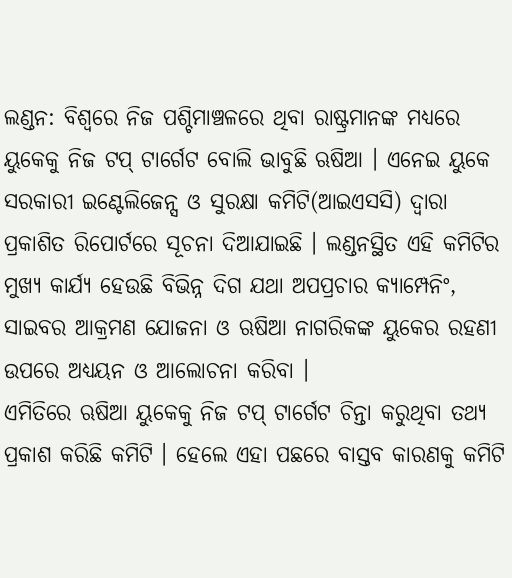ଲଣ୍ଡନ: ବିଶ୍ବରେ ନିଜ ପଶ୍ଚିମାଞ୍ଚଳରେ ଥିବା ରାଷ୍ଟ୍ରମାନଙ୍କ ମଧ୍ୟରେ ୟୁକେକୁ ନିଜ ଟପ୍ ଟାର୍ଗେଟ ବୋଲି ଭାବୁଛି ଋଷିଆ । ଏନେଇ ୟୁକେ ସରକାରୀ ଇଣ୍ଟେଲିଜେନ୍ସ ଓ ସୁରକ୍ଷା କମିଟି(ଆଇଏସସି) ଦ୍ବାରା ପ୍ରକାଶିତ ରିପୋର୍ଟରେ ସୂଚନା ଦିଆଯାଇଛି । ଲଣ୍ଡନସ୍ଥିତ ଏହି କମିଟିର ମୁଖ୍ୟ କାର୍ଯ୍ୟ ହେଉଛି ବିଭିନ୍ନ ଦିଗ ଯଥା ଅପପ୍ରଚାର କ୍ୟାମ୍ପେନିଂ, ସାଇବର ଆକ୍ରମଣ ଯୋଜନା ଓ ଋଷିଆ ନାଗରିକଙ୍କ ୟୁକେର ରହଣୀ ଉପରେ ଅଧ୍ୟୟନ ଓ ଆଲୋଚନା କରିବା ।
ଏମିତିରେ ଋଷିଆ ୟୁକେକୁ ନିଜ ଟପ୍ ଟାର୍ଗେଟ ଚିନ୍ତା କରୁଥିବା ତଥ୍ୟ ପ୍ରକାଶ କରିଛି କମିଟି । ହେଲେ ଏହା ପଛରେ ବାସ୍ତବ କାରଣକୁ କମିଟି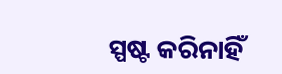ସ୍ପଷ୍ଟ କରିନାହିଁ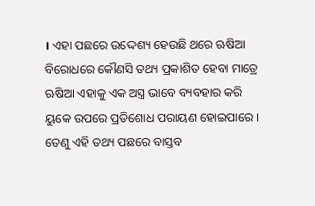। ଏହା ପଛରେ ଉଦ୍ଦେଶ୍ୟ ହେଉଛି ଥରେ ଋଷିଆ ବିରୋଧରେ କୌଣସି ତଥ୍ୟ ପ୍ରକାଶିତ ହେବା ମାତ୍ରେ ଋଷିଆ ଏହାକୁ ଏକ ଅସ୍ତ୍ର ଭାବେ ବ୍ୟବହାର କରି ୟୁକେ ଉପରେ ପ୍ରତିଶୋଧ ପରାୟଣ ହୋଇପାରେ । ତେଣୁ ଏହି ତଥ୍ୟ ପଛରେ ବାସ୍ତବ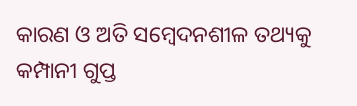କାରଣ ଓ ଅତି ସମ୍ବେଦନଶୀଳ ତଥ୍ୟକୁ କମ୍ପାନୀ ଗୁପ୍ତ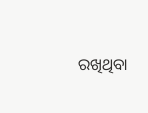ରଖିଥିବା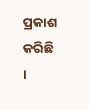ପ୍ରକାଶ କରିଛି ।